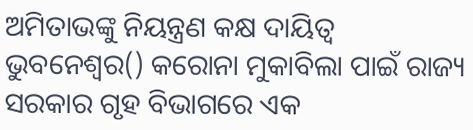ଅମିତାଭଙ୍କୁ ନିୟନ୍ତ୍ରଣ କକ୍ଷ ଦାୟିତ୍ୱ
ଭୁବନେଶ୍ବର() କରୋନା ମୁକାବିଲା ପାଇଁ ରାଜ୍ୟ ସରକାର ଗୃହ ବିଭାଗରେ ଏକ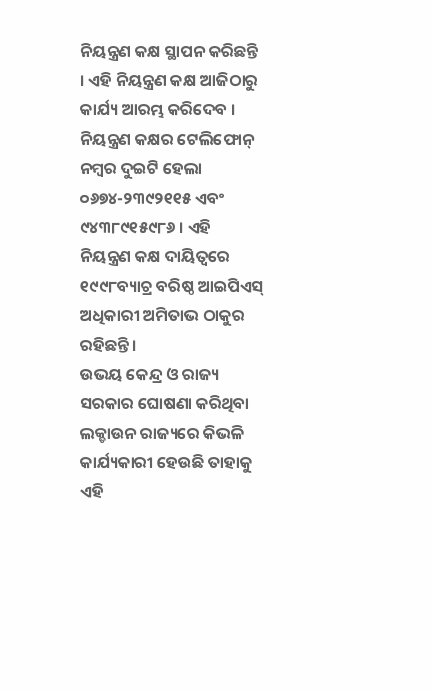ନିୟନ୍ତ୍ରଣ କକ୍ଷ ସ୍ଥାପନ କରିଛନ୍ତି । ଏହି ନିୟନ୍ତ୍ରଣ କକ୍ଷ ଆଜିଠାରୁ କାର୍ଯ୍ୟ ଆରମ୍ଭ କରିଦେବ । ନିୟନ୍ତ୍ରଣ କକ୍ଷର ଟେଲିଫୋନ୍ ନମ୍ବର ଦୁଇଟି ହେଲା ୦୬୭୪-୨୩୯୨୧୧୫ ଏବଂ ୯୪୩୮୯୧୫୯୮୬ । ଏହି ନିୟନ୍ତ୍ରଣ କକ୍ଷ ଦାୟିତ୍ୱରେ ୧୯୯୮ବ୍ୟାଚ୍ର ବରିଷ୍ଠ ଆଇପିଏସ୍ ଅଧିକାରୀ ଅମିତାଭ ଠାକୁର ରହିଛନ୍ତି ।
ଉଭୟ କେନ୍ଦ୍ର ଓ ରାଜ୍ୟ ସରକାର ଘୋଷଣା କରିଥିବା ଲକ୍ଡାଉନ ରାଜ୍ୟରେ କିଭଳି କାର୍ଯ୍ୟକାରୀ ହେଉଛି ତାହାକୁ ଏହି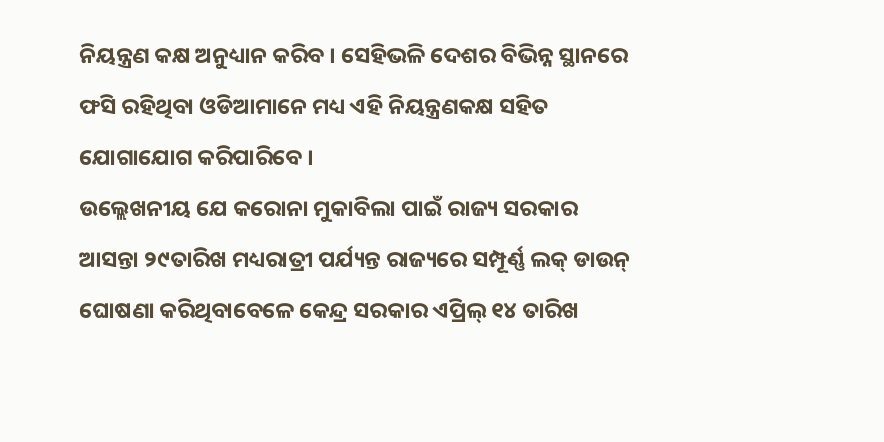ନିୟନ୍ତ୍ରଣ କକ୍ଷ ଅନୁଧ୍ୟାନ କରିବ । ସେହିଭଳି ଦେଶର ବିଭିନ୍ନ ସ୍ଥାନରେ ଫସି ରହିଥିବା ଓଡିଆମାନେ ମଧ୍ୟ ଏହି ନିୟନ୍ତ୍ରଣକକ୍ଷ ସହିତ ଯୋଗାଯୋଗ କରିପାରିବେ ।
ଉଲ୍ଲେଖନୀୟ ଯେ କରୋନା ମୁକାବିଲା ପାଇଁ ରାଜ୍ୟ ସରକାର ଆସନ୍ତା ୨୯ତାରିଖ ମଧ୍ୟରାତ୍ରୀ ପର୍ଯ୍ୟନ୍ତ ରାଜ୍ୟରେ ସମ୍ପୂର୍ଣ୍ଣ ଲକ୍ ଡାଉନ୍ ଘୋଷଣା କରିଥିବାବେଳେ କେନ୍ଦ୍ର ସରକାର ଏପ୍ରିଲ୍ ୧୪ ତାରିଖ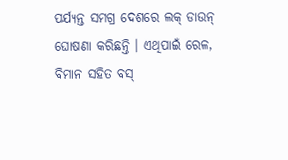ପର୍ଯ୍ୟନ୍ତ ସମଗ୍ର ଦେଶରେ ଲକ୍ ଡାଉନ୍ ଘୋଷଣା କରିଛନ୍ତି । ଏଥିପାଇଁ ରେଳ, ବିମାନ ସହିତ ବସ୍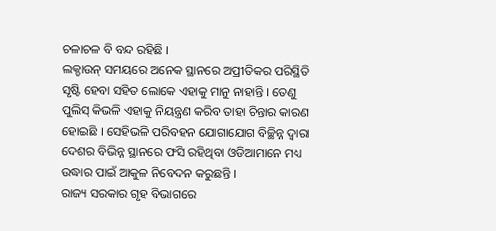ଚଳାଚଳ ବି ବନ୍ଦ ରହିଛି ।
ଲକ୍ଡାଉନ୍ ସମୟରେ ଅନେକ ସ୍ଥାନରେ ଅପ୍ରୀତିକର ପରିସ୍ଥିତି ସୃଷ୍ଟି ହେବା ସହିତ ଲୋକେ ଏହାକୁ ମାନୁ ନାହାନ୍ତି । ତେଣୁ ପୁଲିସ୍ କିଭଳି ଏହାକୁ ନିୟନ୍ତ୍ରଣ କରିବ ତାହା ଚିନ୍ତାର କାରଣ ହୋଇଛି । ସେହିଭଳି ପରିବହନ ଯୋଗାଯୋଗ ବିଚ୍ଛିନ୍ନ ଦ୍ୱାରା ଦେଶର ବିଭିନ୍ନ ସ୍ଥାନରେ ଫସି ରହିଥିବା ଓଡିଆମାନେ ମଧ୍ୟ ଉଦ୍ଧାର ପାଇଁ ଆକୁଳ ନିବେଦନ କରୁଛନ୍ତି ।
ରାଜ୍ୟ ସରକାର ଗୃହ ବିଭାଗରେ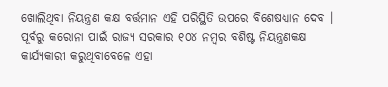ଖୋଲିଥିବା ନିୟନ୍ତ୍ରଣ କକ୍ଷ ବର୍ତ୍ତମାନ ଏହି ପରିସ୍ଥିତି ଉପରେ ବିଶେଷଧ୍ୟାନ ଦେବ । ପୂର୍ବରୁ କରୋନା ପାଇଁ ରାଜ୍ୟ ସରକାର ୧୦୪ ନମ୍ବର ବଶିଷ୍ଟ ନିୟନ୍ତ୍ରଣକକ୍ଷ କାର୍ଯ୍ୟକାରୀ କରୁଥିବାବେଳେ ଏହା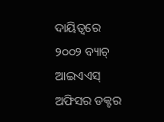ଦାୟିତ୍ୱରେ ୨୦୦୨ ବ୍ୟାଚ୍ ଆଇଏଏସ୍ ଅଫିସର ଡକ୍ଟର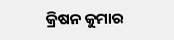କ୍ରିଷନ କୁମାର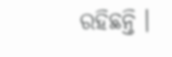ରହିଛନ୍ତି ।